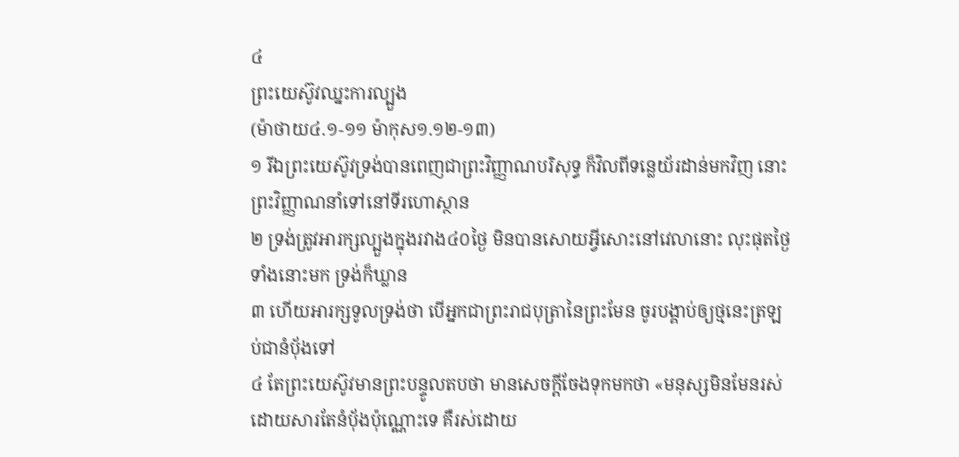៤
ព្រះយេស៊ូវឈ្នះការល្បួង
(ម៉ាថាយ៤.១-១១ ម៉ាកុស១.១២-១៣)
១ រីឯព្រះយេស៊ូវទ្រង់បានពេញជាព្រះវិញ្ញាណបរិសុទ្ធ ក៏វិលពីទន្លេយ័រដាន់មកវិញ នោះព្រះវិញ្ញាណនាំទៅនៅទីរហោស្ថាន
២ ទ្រង់ត្រូវអារក្សល្បួងក្នុងរវាង៤០ថ្ងៃ មិនបានសោយអ្វីសោះនៅវេលានោះ លុះផុតថ្ងៃទាំងនោះមក ទ្រង់ក៏ឃ្លាន
៣ ហើយអារក្សទូលទ្រង់ថា បើអ្នកជាព្រះរាជបុត្រានៃព្រះមែន ចូរបង្គាប់ឲ្យថ្មនេះត្រឡប់ជានំបុ័ងទៅ
៤ តែព្រះយេស៊ូវមានព្រះបន្ទូលតបថា មានសេចក្តីចែងទុកមកថា «មនុស្សមិនមែនរស់ ដោយសារតែនំបុ័ងប៉ុណ្ណោះទេ គឺរស់ដោយ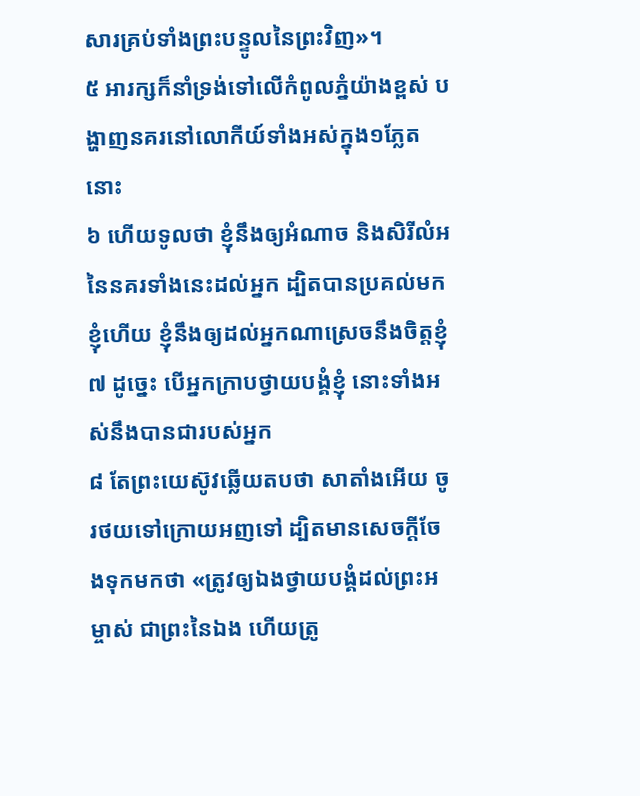សារគ្រប់ទាំងព្រះបន្ទូលនៃព្រះវិញ»។
៥ អារក្សក៏នាំទ្រង់ទៅលើកំពូលភ្នំយ៉ាងខ្ពស់ បង្ហាញនគរនៅលោកីយ៍ទាំងអស់ក្នុង១ភ្លែតនោះ
៦ ហើយទូលថា ខ្ញុំនឹងឲ្យអំណាច និងសិរីលំអនៃនគរទាំងនេះដល់អ្នក ដ្បិតបានប្រគល់មកខ្ញុំហើយ ខ្ញុំនឹងឲ្យដល់អ្នកណាស្រេចនឹងចិត្តខ្ញុំ
៧ ដូច្នេះ បើអ្នកក្រាបថ្វាយបង្គំខ្ញុំ នោះទាំងអស់នឹងបានជារបស់អ្នក
៨ តែព្រះយេស៊ូវឆ្លើយតបថា សាតាំងអើយ ចូរថយទៅក្រោយអញទៅ ដ្បិតមានសេចក្តីចែងទុកមកថា «ត្រូវឲ្យឯងថ្វាយបង្គំដល់ព្រះអម្ចាស់ ជាព្រះនៃឯង ហើយត្រូ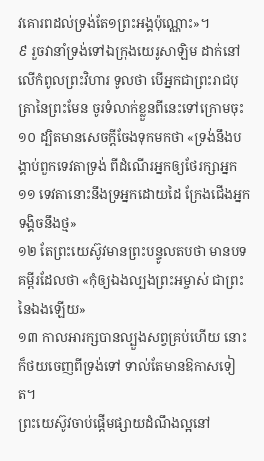វគោរពដល់ទ្រង់តែ១ព្រះអង្គប៉ុណ្ណោះ»។
៩ រួចវានាំទ្រង់ទៅឯក្រុងយេរូសាឡិម ដាក់នៅលើកំពូលព្រះវិហារ ទូលថា បើអ្នកជាព្រះរាជបុត្រានៃព្រះមែន ចូរទំលាក់ខ្លួនពីនេះទៅក្រោមចុះ
១០ ដ្បិតមានសេចក្តីចែងទុកមកថា «ទ្រង់នឹងបង្គាប់ពួកទេវតាទ្រង់ ពីដំណើរអ្នកឲ្យថែរក្សាអ្នក
១១ ទេវតានោះនឹងទ្រអ្នកដោយដៃ ក្រែងជើងអ្នកទង្គិចនឹងថ្ម»
១២ តែព្រះយេស៊ូវមានព្រះបន្ទូលតបថា មានបទគម្ពីរដែលថា «កុំឲ្យឯងល្បងព្រះអម្ចាស់ ជាព្រះនៃឯងឡើយ»
១៣ កាលអារក្សបានល្បួងសព្វគ្រប់ហើយ នោះក៏ថយចេញពីទ្រង់ទៅ ទាល់តែមានឱកាសទៀត។
ព្រះយេស៊ូវចាប់ផ្តើមផ្សាយដំណឹងល្អនៅ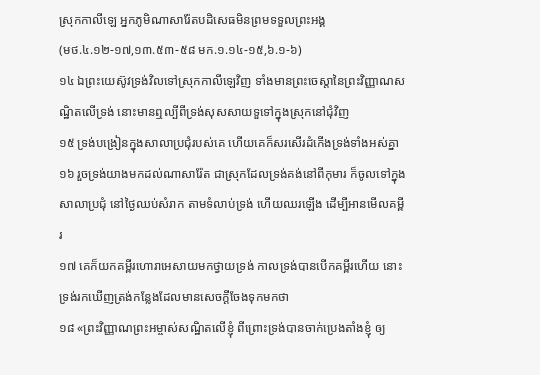ស្រុកកាលីឡេ អ្នកភូមិណាសារ៉ែតបដិសេធមិនព្រមទទួលព្រះអង្គ
(មថ.៤.១២-១៧,១៣.៥៣-៥៨ មក.១.១៤-១៥,៦.១-៦)
១៤ ឯព្រះយេស៊ូវទ្រង់វិលទៅស្រុកកាលីឡេវិញ ទាំងមានព្រះចេស្តានៃព្រះវិញ្ញាណសណ្ឋិតលើទ្រង់ នោះមានឮល្បីពីទ្រង់សុសសាយទួទៅក្នុងស្រុកនៅជុំវិញ
១៥ ទ្រង់បង្រៀនក្នុងសាលាប្រជុំរបស់គេ ហើយគេក៏សរសើរដំកើងទ្រង់ទាំងអស់គ្នា
១៦ រួចទ្រង់យាងមកដល់ណាសារ៉ែត ជាស្រុកដែលទ្រង់គង់នៅពីកុមារ ក៏ចូលទៅក្នុងសាលាប្រជុំ នៅថ្ងៃឈប់សំរាក តាមទំលាប់ទ្រង់ ហើយឈរឡើង ដើម្បីអានមើលគម្ពីរ
១៧ គេក៏យកគម្ពីរហោរាអេសាយមកថ្វាយទ្រង់ កាលទ្រង់បានបើកគម្ពីរហើយ នោះទ្រង់រកឃើញត្រង់កន្លែងដែលមានសេចក្តីចែងទុកមកថា
១៨ «ព្រះវិញ្ញាណព្រះអម្ចាស់សណ្ឋិតលើខ្ញុំ ពីព្រោះទ្រង់បានចាក់ប្រេងតាំងខ្ញុំ ឲ្យ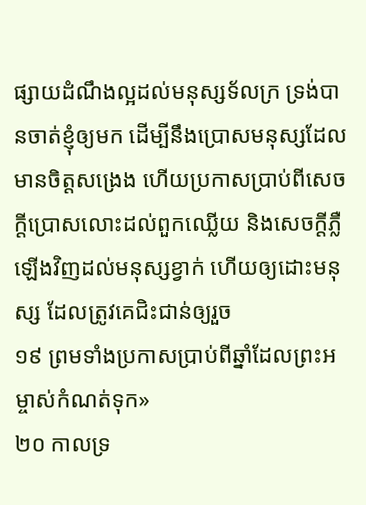ផ្សាយដំណឹងល្អដល់មនុស្សទ័លក្រ ទ្រង់បានចាត់ខ្ញុំឲ្យមក ដើម្បីនឹងប្រោសមនុស្សដែលមានចិត្តសង្រេង ហើយប្រកាសប្រាប់ពីសេចក្តីប្រោសលោះដល់ពួកឈ្លើយ និងសេចក្តីភ្លឺឡើងវិញដល់មនុស្សខ្វាក់ ហើយឲ្យដោះមនុស្ស ដែលត្រូវគេជិះជាន់ឲ្យរួច
១៩ ព្រមទាំងប្រកាសប្រាប់ពីឆ្នាំដែលព្រះអម្ចាស់កំណត់ទុក»
២០ កាលទ្រ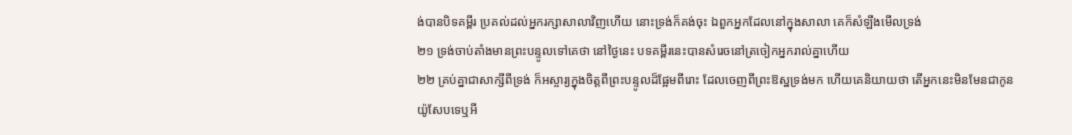ង់បានបិទគម្ពីរ ប្រគល់ដល់អ្នករក្សាសាលាវិញហើយ នោះទ្រង់ក៏គង់ចុះ ឯពួកអ្នកដែលនៅក្នុងសាលា គេក៏សំឡឹងមើលទ្រង់
២១ ទ្រង់ចាប់តាំងមានព្រះបន្ទូលទៅគេថា នៅថ្ងៃនេះ បទគម្ពីរនេះបានសំរេចនៅត្រចៀកអ្នករាល់គ្នាហើយ
២២ គ្រប់គ្នាជាសាក្សីពីទ្រង់ ក៏អស្ចារ្យក្នុងចិត្តពីព្រះបន្ទូលដ៏ផ្អែមពីរោះ ដែលចេញពីព្រះឱស្ឋទ្រង់មក ហើយគេនិយាយថា តើអ្នកនេះមិនមែនជាកូនយ៉ូសែបទេឬអី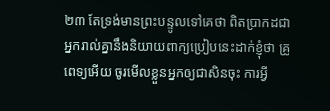២៣ តែទ្រង់មានព្រះបន្ទូលទៅគេថា ពិតប្រាកដជាអ្នករាល់គ្នានឹងនិយាយពាក្យប្រៀបនេះដាក់ខ្ញុំថា គ្រូពេទ្យអើយ ចូរមើលខ្លួនអ្នកឲ្យជាសិនចុះ ការអ្វី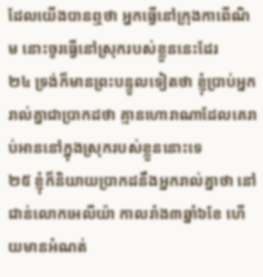ដែលយើងបានឮថា អ្នកធ្វើនៅក្រុងកាពើណិម នោះចូរធ្វើនៅស្រុករបស់ខ្លួននេះដែរ
២៤ ទ្រង់ក៏មានព្រះបន្ទូលទៀតថា ខ្ញុំប្រាប់អ្នករាល់គ្នាជាប្រាកដថា គ្មានហោរាណាដែលគេរាប់អាននៅក្នុងស្រុករបស់ខ្លួននោះទេ
២៥ ខ្ញុំក៏និយាយបា្រកដនឹងអ្នករាល់គ្នាថា នៅជាន់លោកអេលីយ៉ា កាលរាំង៣ឆ្នាំ៦ខែ ហើយមានអំណត់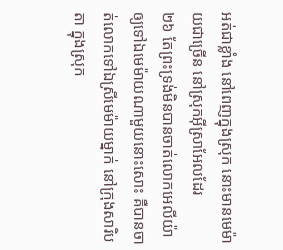អត់ជាខ្លាំង នៅពេញក្នុងស្រុក នោះមានមេម៉ាយជាច្រើន នៅស្រុកអ៊ីស្រាអែលដែរ
២៦ តែព្រះទ្រង់មិនបានចាត់លោកអេលីយ៉ា ឲ្យទៅឯមេម៉ាយណាមួយនោះសោះ គឺបានចាត់លោកទៅឯស្រីមេម៉ាយម្នាក់ នៅក្រុងសារិបតា ក្នុងស្រុក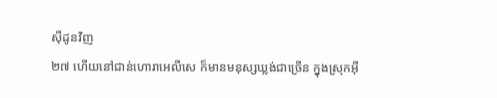ស៊ីដូនវិញ
២៧ ហើយនៅជាន់ហោរាអេលីសេ ក៏មានមនុស្សឃ្លង់ជាច្រើន ក្នុងស្រុកអ៊ី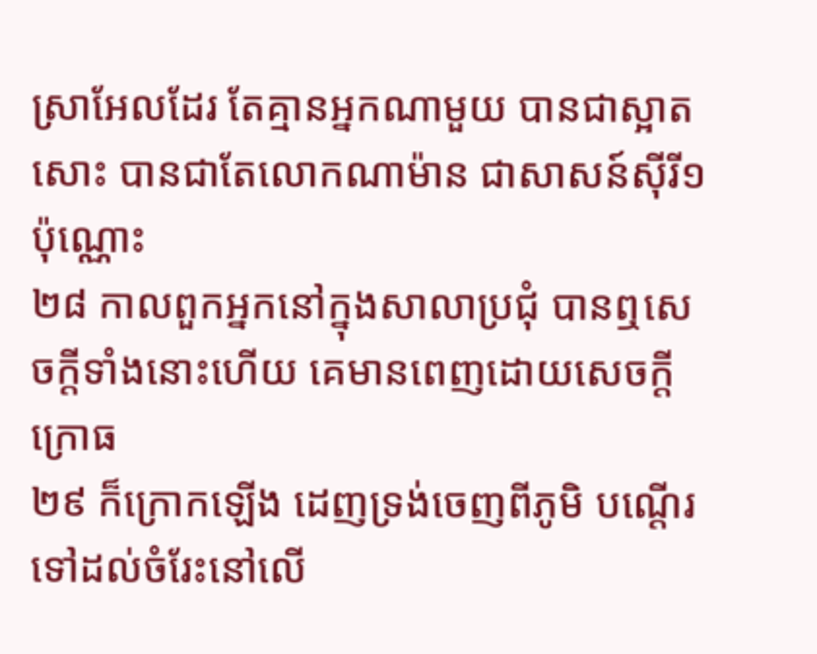ស្រាអែលដែរ តែគ្មានអ្នកណាមួយ បានជាស្អាតសោះ បានជាតែលោកណាម៉ាន ជាសាសន៍ស៊ីរី១ប៉ុណ្ណោះ
២៨ កាលពួកអ្នកនៅក្នុងសាលាប្រជុំ បានឮសេចក្តីទាំងនោះហើយ គេមានពេញដោយសេចក្តីក្រោធ
២៩ ក៏ក្រោកឡើង ដេញទ្រង់ចេញពីភូមិ បណ្តើរទៅដល់ចំរែះនៅលើ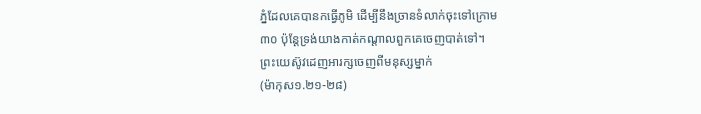ភ្នំដែលគេបានកធ្វើភូមិ ដើម្បីនឹងច្រានទំលាក់ចុះទៅក្រោម
៣០ ប៉ុន្តែទ្រង់យាងកាត់កណ្តាលពួកគេចេញបាត់ទៅ។
ព្រះយេស៊ូវដេញអារក្សចេញពីមនុស្សម្នាក់
(ម៉ាកុស១.២១-២៨)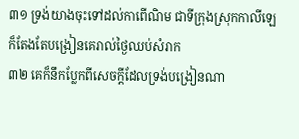៣១ ទ្រង់យាងចុះទៅដល់កាពើណិម ជាទីក្រុងស្រុកកាលីឡេ ក៏តែងតែបង្រៀនគេរាល់ថ្ងៃឈប់សំរាក
៣២ គេក៏នឹកប្លែកពីសេចក្តីដែលទ្រង់បង្រៀនណា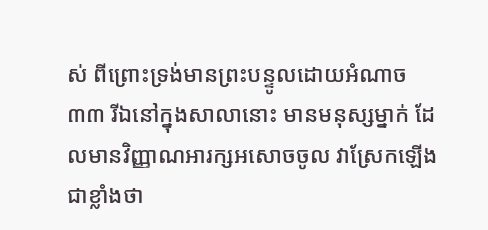ស់ ពីព្រោះទ្រង់មានព្រះបន្ទូលដោយអំណាច
៣៣ រីឯនៅក្នុងសាលានោះ មានមនុស្សម្នាក់ ដែលមានវិញ្ញាណអារក្សអសោចចូល វាស្រែកឡើងជាខ្លាំងថា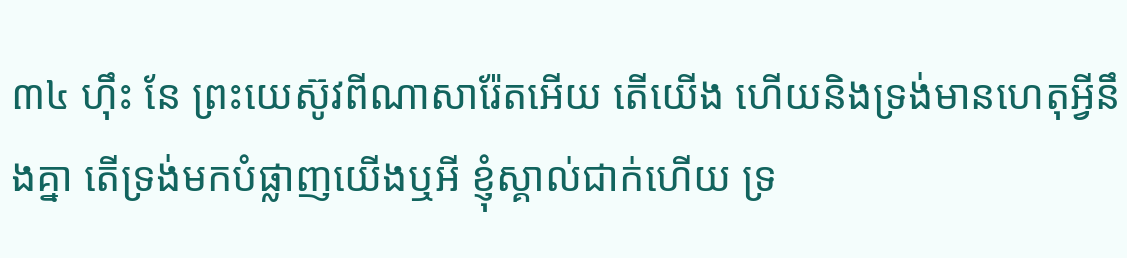៣៤ ហ៊ឹះ នែ ព្រះយេស៊ូវពីណាសារ៉ែតអើយ តើយើង ហើយនិងទ្រង់មានហេតុអ្វីនឹងគ្នា តើទ្រង់មកបំផ្លាញយើងឬអី ខ្ញុំស្គាល់ជាក់ហើយ ទ្រ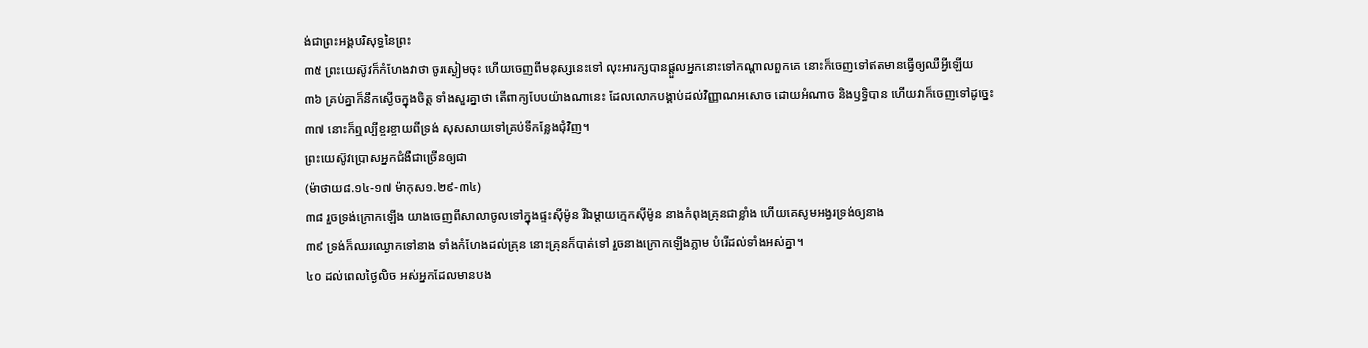ង់ជាព្រះអង្គបរិសុទ្ធនៃព្រះ
៣៥ ព្រះយេស៊ូវក៏កំហែងវាថា ចូរស្ងៀមចុះ ហើយចេញពីមនុស្សនេះទៅ លុះអារក្សបានផ្តួលអ្នកនោះទៅកណ្តាលពួកគេ នោះក៏ចេញទៅឥតមានធ្វើឲ្យឈឺអ្វីឡើយ
៣៦ គ្រប់គ្នាក៏នឹកស្ងើចក្នុងចិត្ត ទាំងសួរគ្នាថា តើពាក្យបែបយ៉ាងណានេះ ដែលលោកបង្គាប់ដល់វិញ្ញាណអសោច ដោយអំណាច និងឫទ្ធិបាន ហើយវាក៏ចេញទៅដូច្នេះ
៣៧ នោះក៏ឮល្បីខ្ចរខ្ចាយពីទ្រង់ សុសសាយទៅគ្រប់ទីកន្លែងជុំវិញ។
ព្រះយេស៊ូវប្រោសអ្នកជំងឺជាច្រើនឲ្យជា
(ម៉ាថាយ៨.១៤-១៧ ម៉ាកុស១.២៩-៣៤)
៣៨ រួចទ្រង់ក្រោកឡើង យាងចេញពីសាលាចូលទៅក្នុងផ្ទះស៊ីម៉ូន រីឯម្តាយក្មេកស៊ីម៉ូន នាងកំពុងគ្រុនជាខ្លាំង ហើយគេសូមអង្វរទ្រង់ឲ្យនាង
៣៩ ទ្រង់ក៏ឈរឈ្ងោកទៅនាង ទាំងកំហែងដល់គ្រុន នោះគ្រុនក៏បាត់ទៅ រួចនាងក្រោកឡើងភ្លាម បំរើដល់ទាំងអស់គ្នា។
៤០ ដល់ពេលថ្ងៃលិច អស់អ្នកដែលមានបង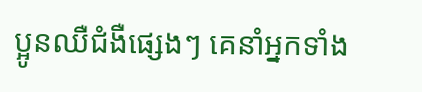ប្អូនឈឺជំងឺផ្សេងៗ គេនាំអ្នកទាំង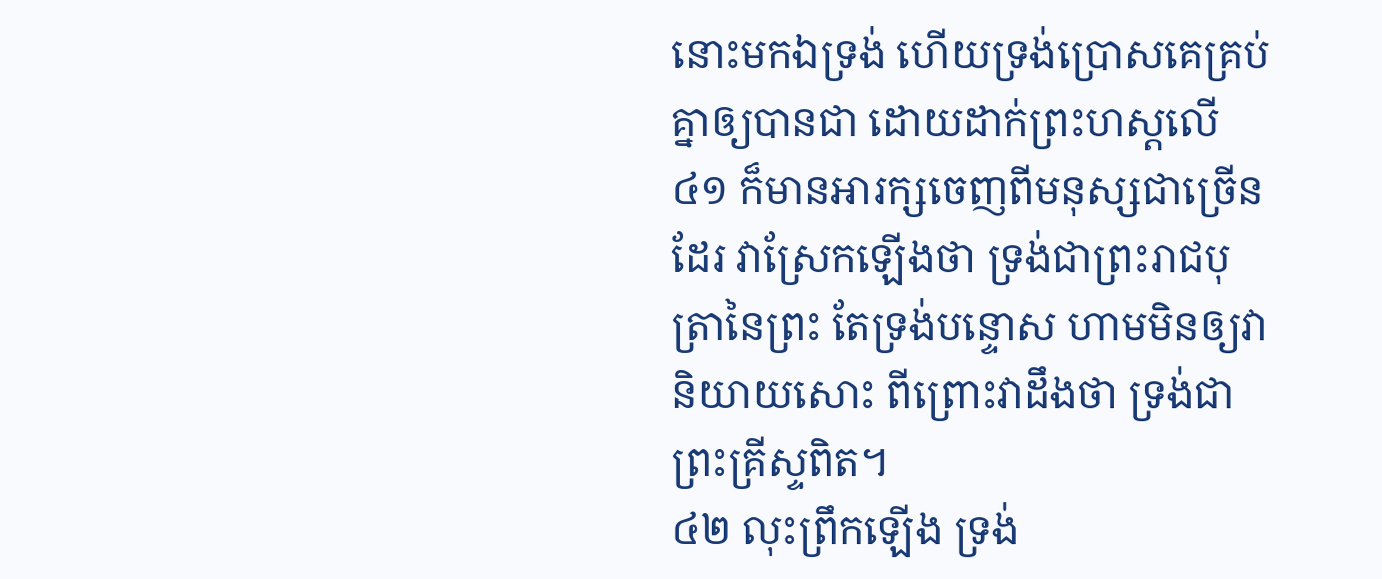នោះមកឯទ្រង់ ហើយទ្រង់ប្រោសគេគ្រប់គ្នាឲ្យបានជា ដោយដាក់ព្រះហស្តលើ
៤១ ក៏មានអារក្សចេញពីមនុស្សជាច្រើនដែរ វាស្រែកឡើងថា ទ្រង់ជាព្រះរាជបុត្រានៃព្រះ តែទ្រង់បន្ទោស ហាមមិនឲ្យវានិយាយសោះ ពីព្រោះវាដឹងថា ទ្រង់ជាព្រះគ្រីស្ទពិត។
៤២ លុះព្រឹកឡើង ទ្រង់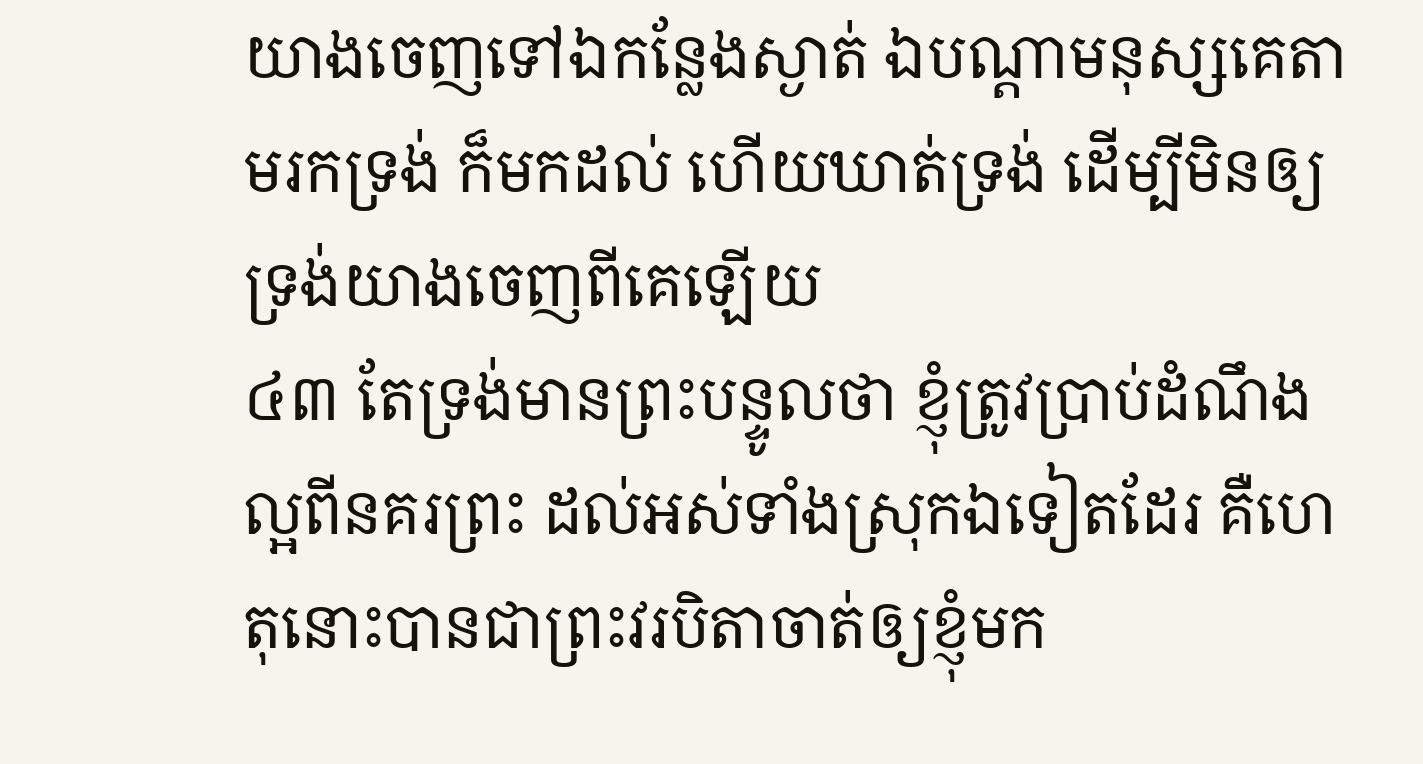យាងចេញទៅឯកន្លែងស្ងាត់ ឯបណ្តាមនុស្សគេតាមរកទ្រង់ ក៏មកដល់ ហើយឃាត់ទ្រង់ ដើម្បីមិនឲ្យទ្រង់យាងចេញពីគេឡើយ
៤៣ តែទ្រង់មានព្រះបន្ទូលថា ខ្ញុំត្រូវប្រាប់ដំណឹងល្អពីនគរព្រះ ដល់អស់ទាំងស្រុកឯទៀតដែរ គឺហេតុនោះបានជាព្រះវរបិតាចាត់ឲ្យខ្ញុំមក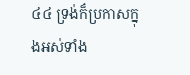៤៤ ទ្រង់ក៏ប្រកាសក្នុងអស់ទាំង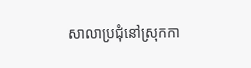សាលាប្រជុំនៅស្រុកកា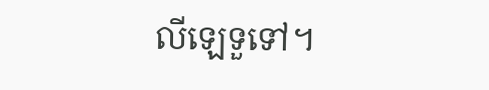លីឡេទួទៅ។